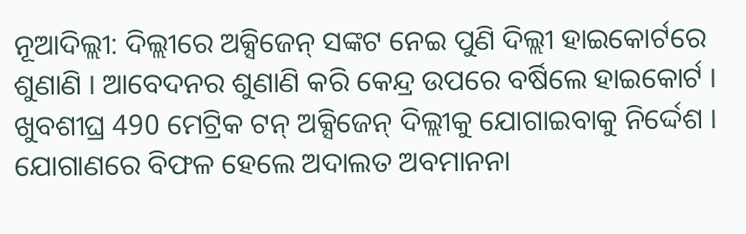ନୂଆଦିଲ୍ଲୀ: ଦିଲ୍ଲୀରେ ଅକ୍ସିଜେନ୍ ସଙ୍କଟ ନେଇ ପୁଣି ଦିଲ୍ଲୀ ହାଇକୋର୍ଟରେ ଶୁଣାଣି । ଆବେଦନର ଶୁଣାଣି କରି କେନ୍ଦ୍ର ଉପରେ ବର୍ଷିଲେ ହାଇକୋର୍ଟ । ଖୁବଶୀଘ୍ର 490 ମେଟ୍ରିକ ଟନ୍ ଅକ୍ସିଜେନ୍ ଦିଲ୍ଲୀକୁ ଯୋଗାଇବାକୁ ନିର୍ଦ୍ଦେଶ । ଯୋଗାଣରେ ବିଫଳ ହେଲେ ଅଦାଲତ ଅବମାନନା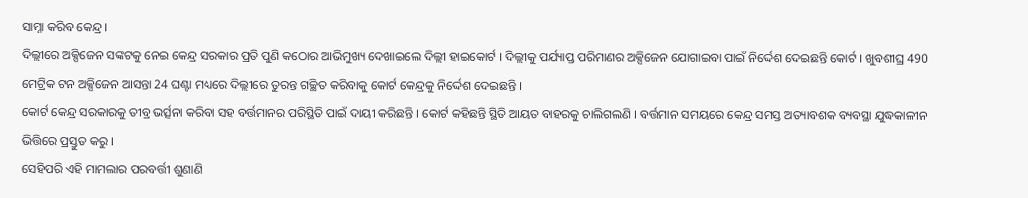ସାମ୍ନା କରିବ କେନ୍ଦ୍ର ।
ଦିଲ୍ଲୀରେ ଅକ୍ସିଜେନ ସଙ୍କଟକୁ ନେଇ କେନ୍ଦ୍ର ସରକାର ପ୍ରତି ପୁଣି କଠୋର ଆଭିମୁଖ୍ୟ ଦେଖାଇଲେ ଦିଲ୍ଲୀ ହାଇକୋର୍ଟ । ଦିଲ୍ଲୀକୁ ପର୍ଯ୍ୟାପ୍ତ ପରିମାଣର ଅକ୍ସିଜେନ ଯୋଗାଇବା ପାଇଁ ନିର୍ଦ୍ଦେଶ ଦେଇଛନ୍ତି କୋର୍ଟ । ଖୁବଶୀଘ୍ର 490 ମେଟ୍ରିକ ଟନ ଅକ୍ସିଜେନ ଆସନ୍ତା 24 ଘଣ୍ଟା ମଧ୍ୟରେ ଦିଲ୍ଲୀରେ ତୁରନ୍ତ ଗଚ୍ଛିତ କରିବାକୁ କୋର୍ଟ କେନ୍ଦ୍ରକୁ ନିର୍ଦ୍ଦେଶ ଦେଇଛନ୍ତି ।
କୋର୍ଟ କେନ୍ଦ୍ର ସରକାରକୁ ତୀବ୍ର ଭର୍ତ୍ସନା କରିବା ସହ ବର୍ତ୍ତମାନର ପରିସ୍ଥିତି ପାଇଁ ଦାୟୀ କରିଛନ୍ତି । କୋର୍ଟ କହିଛନ୍ତି ସ୍ଥିତି ଆୟତ ବାହରକୁ ଚାଲିଗଲଣି । ବର୍ତ୍ତମାନ ସମୟରେ କେନ୍ଦ୍ର ସମସ୍ତ ଅତ୍ୟାବଶକ ବ୍ୟବସ୍ଥା ଯୁଦ୍ଧକାଳୀନ ଭିତ୍ତିରେ ପ୍ରସ୍ତୁତ କରୁ ।
ସେହିପରି ଏହି ମାମଲାର ପରବର୍ତ୍ତୀ ଶୁଣାଣି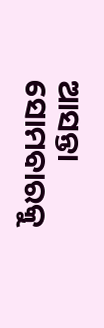ଆସନ୍ତା ସୋମବାରକୁ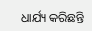ଧାର୍ଯ୍ୟ କରିଛନ୍ତି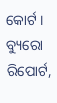କୋର୍ଟ ।
ବ୍ୟୁରୋ ରିପୋର୍ଟ,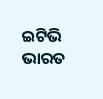ଇଟିଭି ଭାରତ